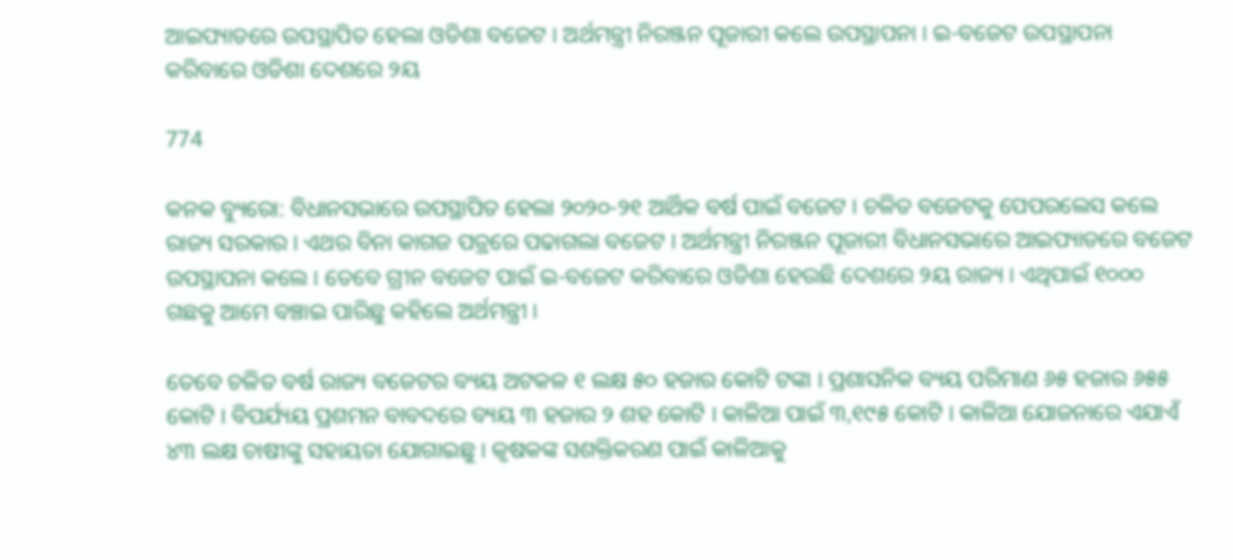ଆଇପ୍ୟାଡରେ ଉପସ୍ଥାପିତ ହେଲା ଓଡିଶା ବଜେଟ । ଅର୍ଥମନ୍ତ୍ରୀ ନିରଞ୍ଜନ ପୂଜାରୀ କଲେ ଉପସ୍ଥାପନା । ଇ-ବଜେଟ ଉପସ୍ଥାପନା କରିବାରେ ଓଡିଶା ଦେଶରେ ୨ୟ

774

କନକ ବ୍ୟୁରୋ: ବିଧାନସଭାରେ ଉପସ୍ଥାପିତ ହେଲା ୨୦୨୦-୨୧ ଆର୍ଥିକ ବର୍ଷ ପାଇଁ ବଜେଟ । ଚଳିତ ବଜେଟକୁ ପେପରଲେସ କଲେ ରାଜ୍ୟ ସରକାର । ଏଥର ବିନା କାଗଜ ପତ୍ରରେ ପଢାଗଲା ବଜେଟ । ଅର୍ଥମନ୍ତ୍ରୀ ନିରଞ୍ଜନ ପୂଜାରୀ ବିଧାନସଭାରେ ଆଇପ୍ୟାଡରେ ବଜେଟ ଉପସ୍ଥାପନା କଲେ । ତେବେ ଗ୍ରୀନ ବଜେଟ ପାଇଁ ଇ-ବଜେଟ କରିବାରେ ଓଡିଶା ହେଉଛି ଦେଶରେ ୨ୟ ରାଜ୍ୟ । ଏଥିପାଇଁ ୧୦୦୦ ଗଛକୁ ଆମେ ବଞ୍ଚାଇ ପାରିଛୁ କହିଲେ ଅର୍ଥମନ୍ତ୍ରୀ ।

ତେବେ ଚଳିତ ବର୍ଷ ରାଜ୍ୟ ବଜେଟର ବ୍ୟୟ ଅଟକଳ ୧ ଲକ୍ଷ ୫୦ ହଜାର କୋଟି ଟଙ୍କା । ପ୍ରଶାସନିକ ବ୍ୟୟ ପରିମାଣ ୬୫ ହଜାର ୬୫୫ କୋଟି । ବିପର୍ଯ୍ୟୟ ପ୍ରଶମନ ବାବଦରେ ବ୍ୟୟ ୩ ହଜାର ୨ ଶହ କୋଟି । କାଳିଆ ପାଇଁ ୩,୧୯୫ କୋଟି । କାଳିଆ ଯୋଜନାରେ ଏଯାଏଁ ୪୩ ଲକ୍ଷ ଚାଷୀଙ୍କୁ ସହାୟତା ଯୋଗାଇଛୁ । କୃଷକଙ୍କ ସଶକ୍ତିକରଣ ପାଇଁ କାଳିଆକୁ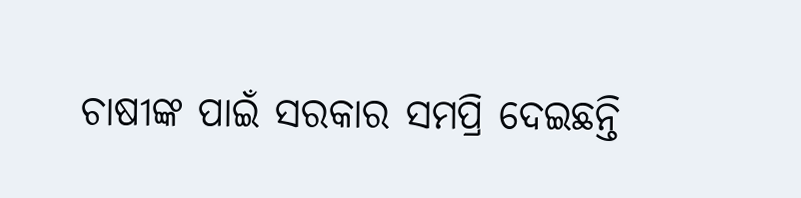ଚାଷୀଙ୍କ ପାଇଁ ସରକାର ସମପ୍ରି ଦେଇଛନ୍ତି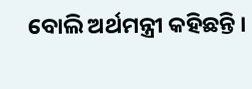ବୋଲି ଅର୍ଥମନ୍ତ୍ରୀ କହିଛନ୍ତି ।